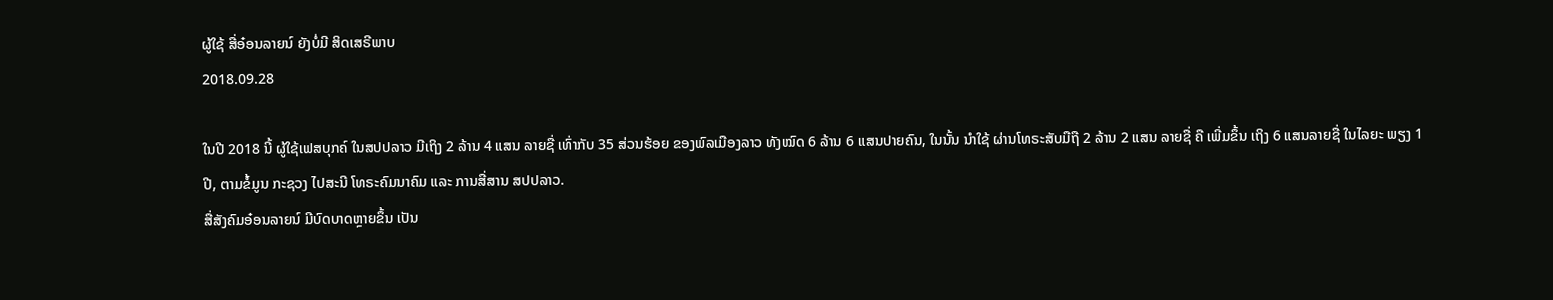ຜູ້ໃຊ້ ສື່ອ໋ອນລາຍນ໌ ຍັງບໍ່ມີ ສິດເສຣີພາບ
2018.09.28

ໃນປີ 2018 ນີ້ ຜູ້ໃຊ້ເຟສບຸກຄ໌ ໃນສປປລາວ ມີເຖິງ 2 ລ້ານ 4 ແສນ ລາຍຊື່ ເທົ່າກັບ 35 ສ່ວນຮ້ອຍ ຂອງພົລເມືອງລາວ ທັງໝົດ 6 ລ້ານ 6 ແສນປາຍຄົນ, ໃນນັ້ນ ນໍາໃຊ້ ຜ່ານໂທຣະສັບມືຖື 2 ລ້ານ 2 ແສນ ລາຍຊື່ ຄື ເພີ່ມຂຶ້ນ ເຖິງ 6 ແສນລາຍຊື່ ໃນໄລຍະ ພຽງ 1 ປີ, ຕາມຂໍ້ມູນ ກະຊວງ ໄປສະນີ ໂທຣະຄົມນາຄົມ ແລະ ການສື່ສານ ສປປລາວ.
ສື່ສັງຄົມອ໋ອນລາຍນ໌ ມີບົດບາດຫຼາຍຂຶ້ນ ເປັນ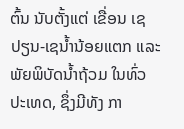ຕົ້ນ ນັບຕັ້ງແຕ່ ເຂື່ອນ ເຊປຽນ-ເຊນໍ້ານ້ອຍແຕກ ແລະ ພັຍພິບັດນໍ້າຖ້ວມ ໃນທົ່ວປະເທດ, ຊຶ່ງມີທັງ ກາ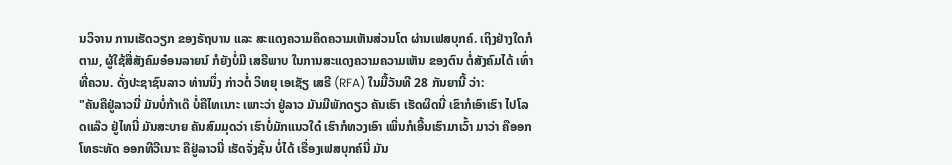ນວິຈານ ການເຮັດວຽກ ຂອງຣັຖບານ ແລະ ສະແດງຄວາມຄຶດຄວາມເຫັນສ່ວນໂຕ ຜ່ານເຟສບຸກຄ໌. ເຖິງຢ່າງໃດກໍຕາມ, ຜູ້ໃຊ້ສື່ສັງຄົມອ໋ອນລາຍນ໌ ກໍຍັງບໍ່ມີ ເສຣີພາບ ໃນການສະແດງຄວາມຄວາມເຫັນ ຂອງຕົນ ຕໍ່ສັງຄົມໄດ້ ເທົ່າທີ່ຄວນ. ດັ່ງປະຊາຊົນລາວ ທ່ານນຶ່ງ ກ່າວຕໍ່ ວິທຍຸ ເອເຊັຽ ເສຣີ (RFA) ໃນມື້ວັນທີ 28 ກັນຍານີ້ ວ່າ:
"ຄັນຄືຢູ່ລາວນີ່ ມັນບໍ່ກ້າເດ໊ ບໍ່ຄືໄທເນາະ ເພາະວ່າ ຢູ່ລາວ ມັນມີພັກດຽວ ຄັນເຮົາ ເຮັດຜິດນີ່ ເຂົາກໍເອົາເຮົາ ໄປໂລດແລ໊ວ ຢູ່ໄທນີ່ ມັນສະບາຍ ຄັນສົມມຸດວ່າ ເຮົາບໍ່ມັກແນວໃດ໋ ເຮົາກໍທວງເອົາ ເພິ່ນກໍເອີ້ນເຮົາມາເວົ້າ ມາວ່າ ຄືອອກໂທຣະທັດ ອອກທີວີເນາະ ຄືຢູ່ລາວນີ່ ເຮັດຈັ່ງຊັ້ນ ບໍ່ໄດ້ ເຣື່ອງເຟສບຸກຄ໌ນີ່ ມັນ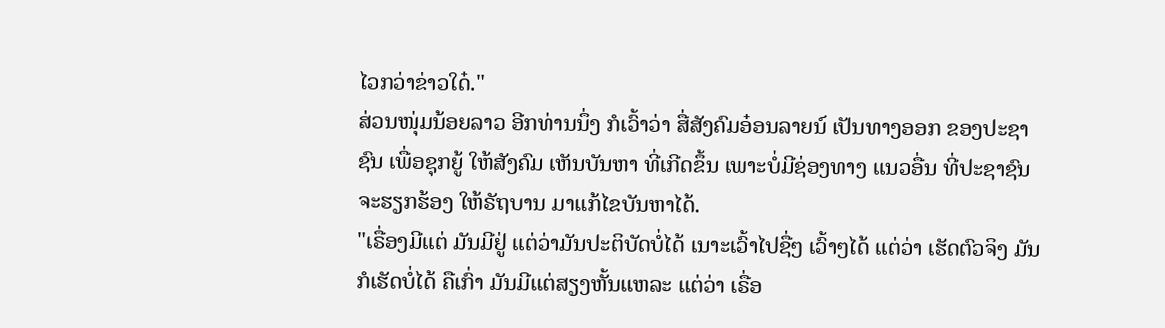ໄວກວ່າຂ່າວໃດ໋."
ສ່ວນໜຸ່ມນ້ອຍລາວ ອີກທ່ານນຶ່ງ ກໍເວົ້າວ່າ ສື່ສັງຄົມອ໋ອນລາຍນ໌ ເປັນທາງອອກ ຂອງປະຊາຊົນ ເພື່ອຊຸກຍູ້ ໃຫ້ສັງຄົມ ເຫັນບັນຫາ ທີ່ເກີດຂຶ້ນ ເພາະບໍ່ມີຊ່ອງທາງ ແນວອື່ນ ທີ່ປະຊາຊົນ ຈະຮຽກຮ້ອງ ໃຫ້ຣັຖບານ ມາແກ້ໄຂບັນຫາໄດ້.
"ເຣື່ອງມີແຕ່ ມັນມີຢູ່ ແຕ່ວ່າມັນປະຕິບັດບໍ່ໄດ້ ເນາະເວົ້າໄປຊື່ໆ ເວົ້າໆໄດ້ ແຕ່ວ່າ ເຮັດຕົວຈິງ ມັນກໍເຮັດບໍ່ໄດ້ ຄືເກົ່າ ມັນມີແຕ່ສຽງຫັ້ນແຫລະ ແຕ່ວ່າ ເຣື່ອ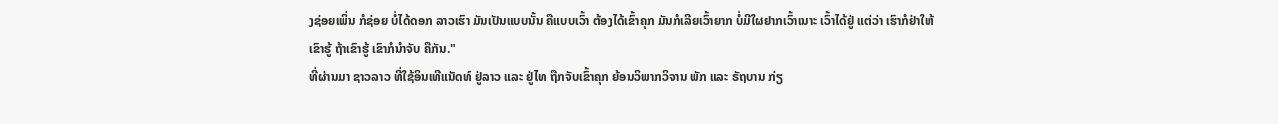ງຊ່ອຍເພິ່ນ ກໍຊ່ອຍ ບໍ່ໄດ້ດອກ ລາວເຮົາ ມັນເປັນແບບນັ້ນ ຄືແບບເວົ້າ ຕ້ອງໄດ້ເຂົ້າຄຸກ ມັນກໍເລີຍເວົ້າຍາກ ບໍ່ມີໃຜຢາກເວົ້າເນາະ ເວົ້າໄດ້ຢູ່ ແຕ່ວ່າ ເຮົາກໍຢ່າໃຫ້ເຂົາຮູ້ ຖ້າເຂົາຮູ້ ເຂົາກໍນໍາຈັບ ຄືກັນ."
ທີ່ຜ່ານມາ ຊາວລາວ ທີ່ໃຊ້ອິນເທີແນັດທ໌ ຢູ່ລາວ ແລະ ຢູ່ໄທ ຖືກຈັບເຂົ້າຄຸກ ຍ້ອນວິພາກວິຈານ ພັກ ແລະ ຣັຖບານ ກ່ຽ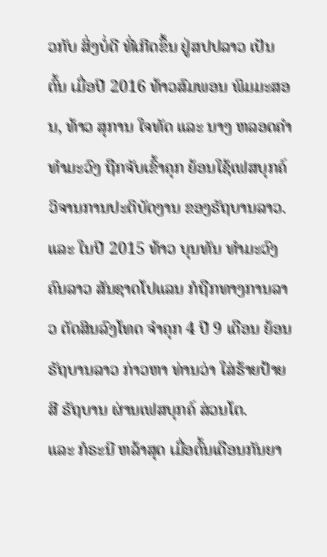ວກັບ ສິ່ງບໍ່ດີ ທີ່ເກີດຂຶ້ນ ຢູ່ສປປລາວ ເປັນຕົ້ນ ເມື່ອປີ 2016 ທ້າວສົມພອນ ພິມມະສອນ, ທ້າວ ສຸການ ໃຈທັດ ແລະ ນາງ ຫລອດຄໍາ ທໍາມະວົງ ຖືກຈັບເຂົ້າຄຸກ ຍ້ອນໃຊ້ເຟສບຸກຄ໌ ວິຈານການປະຕິບັດງານ ຂອງຣັຖບານລາວ. ແລະ ໃນປີ 2015 ທ້າວ ບຸນທັນ ທໍາມະວົງ ຄົນລາວ ສັນຊາດໂປແລນ ກໍຖືກທາງການລາວ ຕັດສິນລົງໂທດ ຈໍາຄຸກ 4 ປີ 9 ເດືອນ ຍ້ອນຣັຖບານລາວ ກ່າວຫາ ທ່ານວ່າ ໃສ່ຮ້າຍປ້າຍສີ ຣັຖບານ ຜ່ານເຟສບຸກຄ໌ ສ່ວນໂຕ.
ແລະ ກໍຣະນີ ຫລ້າສຸດ ເມື່ອຕົ້ນເດືອນກັນຍາ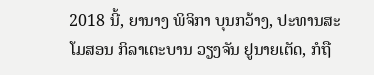2018 ນີ້, ຍານາງ ພິຈິກາ ບຸນກວ້າງ, ປະທານສະໂມສອນ ກິລາເຕະບານ ວຽງຈັນ ຢູນາຍເຕັດ, ກໍຖື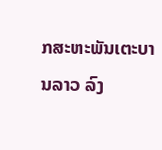ກສະຫະພັນເຕະບານລາວ ລົງ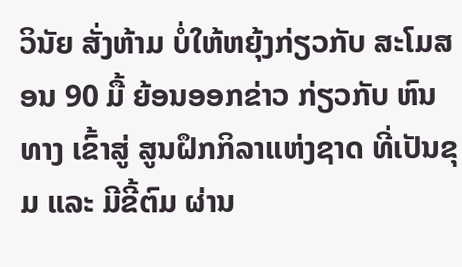ວິນັຍ ສັ່ງຫ້າມ ບໍ່ໃຫ້ຫຍຸ້ງກ່ຽວກັບ ສະໂມສອນ 90 ມື້ ຍ້ອນອອກຂ່າວ ກ່ຽວກັບ ຫົນທາງ ເຂົ້າສູ່ ສູນຝຶກກິລາແຫ່ງຊາດ ທີ່ເປັນຂຸມ ແລະ ມີຂີ້ຕົມ ຜ່ານ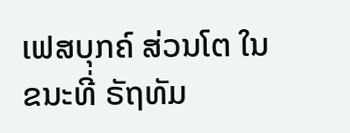ເຟສບຸກຄ໌ ສ່ວນໂຕ ໃນຂນະທີ່ ຣັຖທັມ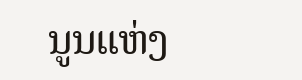ນູນແຫ່ງ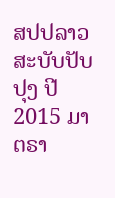ສປປລາວ ສະບັບປັບປຸງ ປີ 2015 ມາຕຣາ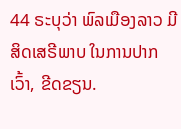44 ຣະບຸວ່າ ພົລເມືອງລາວ ມີສິດເສຣີພາບ ໃນການປາກເວົ້າ, ຂີດຂຽນ.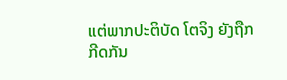ແຕ່ພາກປະຕິບັດ ໂຕຈິງ ຍັງຖືກກີດກັນ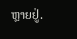ຫຼາຍຢູ່.